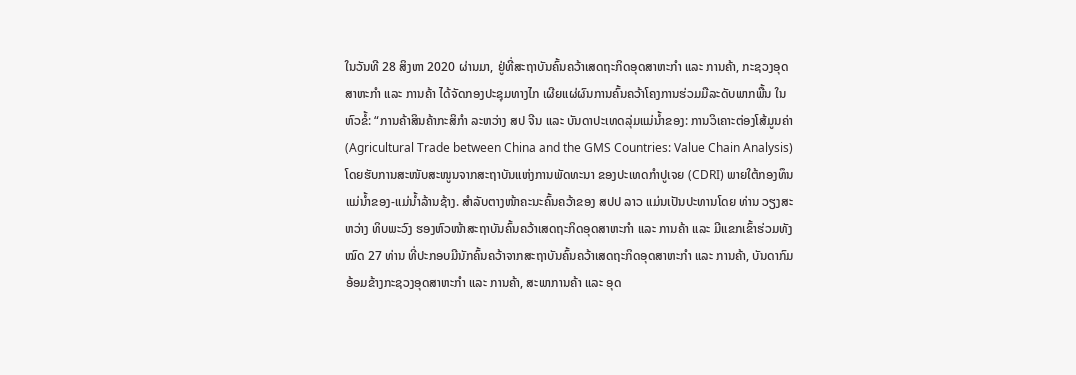ໃນວັນທີ 28 ສິງຫາ 2020 ຜ່ານມາ, ຢູ່ທີ່ສະຖາບັນຄົ້ນຄວ້າເສດຖະກິດອຸດສາຫະກໍາ ແລະ ການຄ້າ, ກະຊວງອຸດສາຫະກໍາ ແລະ ການຄ້າ ໄດ້ຈັດກອງປະຊຸມທາງໄກ ເຜີຍແຜ່ຜົນການຄົ້ນຄວ້າໂຄງການຮ່ວມມືລະດັບພາກພື້ນ ໃນຫົວຂໍ້: “ການຄ້າສິນຄ້າກະສິກໍາ ລະຫວ່າງ ສປ ຈີນ ແລະ ບັນດາປະເທດລຸ່ມແມ່ນໍ້າຂອງ: ການວິເຄາະຕ່ອງໂສ້ມູນຄ່າ (Agricultural Trade between China and the GMS Countries: Value Chain Analysis) ໂດຍຮັບການສະໜັບສະໜູນຈາກສະຖາບັນແຫ່ງການພັດທະນາ ຂອງປະເທດກຳປູເຈຍ (CDRI) ພາຍໃຕ້ກອງທຶນເເມ່ນໍ້າຂອງ-ແມ່ນໍ້າລ້ານຊ້າງ. ສໍາລັບຕາງໜ້າຄະນະຄົ້ນຄວ້າຂອງ ສປປ ລາວ ແມ່ນເປັນປະທານໂດຍ ທ່ານ ວຽງສະຫວ່າງ ທິບພະວົງ ຮອງຫົວໜ້າສະຖາບັນຄົ້ນຄວ້າເສດຖະກິດອຸດສາຫະກໍາ ແລະ ການຄ້າ ແລະ ມີແຂກເຂົ້າຮ່ວມທັງໝົດ 27 ທ່ານ ທີ່ປະກອບມີນັກຄົ້ນຄວ້າຈາກສະຖາບັນຄົ້ນຄວ້າເສດຖະກິດອຸດສາຫະກໍາ ແລະ ການຄ້າ, ບັນດາກົມອ້ອມຂ້າງກະຊວງອຸດສາຫະກໍາ ແລະ ການຄ້າ, ສະພາການຄ້າ ແລະ ອຸດ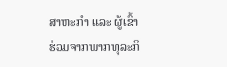ສາຫະກໍາ ແລະ ຜູ້ເຂົ້າຮ່ວມຈາກພາກທຸລະກິ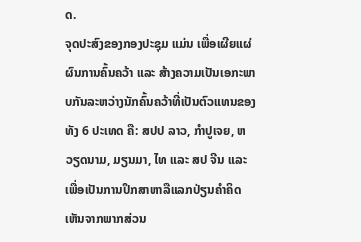ດ.
ຈຸດປະສົງຂອງກອງປະຊຸມ ແມ່ນ ເພື່ອເຜີຍແຜ່ຜົນການຄົ້ນຄວ້າ ແລະ ສ້າງຄວາມເປັນເອກະພາບກັນລະຫວ່າງນັກຄົ້ນຄວ້າທີ່ເປັນຕົວແທນຂອງທັງ 6 ປະເທດ ຄື: ສປປ ລາວ, ກໍາປູເຈຍ, ຫວຽດນາມ, ມຽນມາ, ໄທ ແລະ ສປ ຈີນ ແລະ ເພື່ອເປັນການປຶກສາຫາລືແລກປ່ຽນຄໍາຄິດເຫັນຈາກພາກສ່ວນ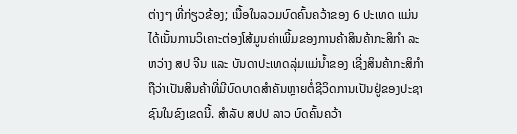ຕ່າງໆ ທີ່ກ່ຽວຂ້ອງ; ເນື້ອໃນລວມບົດຄົ້ນຄວ້າຂອງ 6 ປະເທດ ແມ່ນໄດ້ເນັ້ນການວິເຄາະຕ່ອງໂສ້ມູນຄ່າເພີ້ມຂອງການຄ້າສິນຄ້າກະສິກໍາ ລະຫວ່າງ ສປ ຈີນ ແລະ ບັນດາປະເທດລຸ່ມແມ່ນໍ້າຂອງ ເຊີ່ງສິນຄ້າກະສິກໍາຖືວ່າເປັນສິນຄ້າທີ່ມີບົດບາດສໍາຄັນຫຼາຍຕໍ່ຊີວິດການເປັນຢູ່ຂອງປະຊາຊົນໃນຂົງເຂດນີ້. ສໍາລັບ ສປປ ລາວ ບົດຄົ້ນຄວ້າ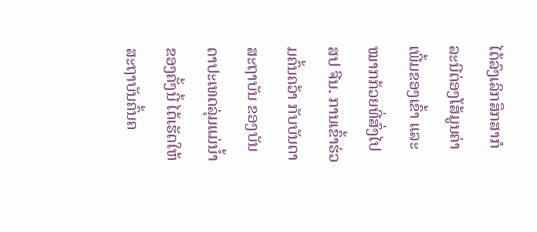ໄດ້ລົງເລິກສຶກສາກໍລະນີຕ່ອງໂສ້ມູນຄ່າເພີ້ມຂອງເຂົ້າ ແລະ ໝາກກ້ວຍທີ່ສົ່ງໄປ ສປ ຈີນ. ການເຂົ້າຮ່ວມຄົ້ນຄວ້າ ກັບບັນດາສະຖາບັນ ຂອງບັນດາປະເທດລຸ່ມແມ່ນໍ້າຂອງຄັ້ງນີ້ ໄດ້ເຮັດໃຫ້ສະຖາບັນຄົ້ນຄ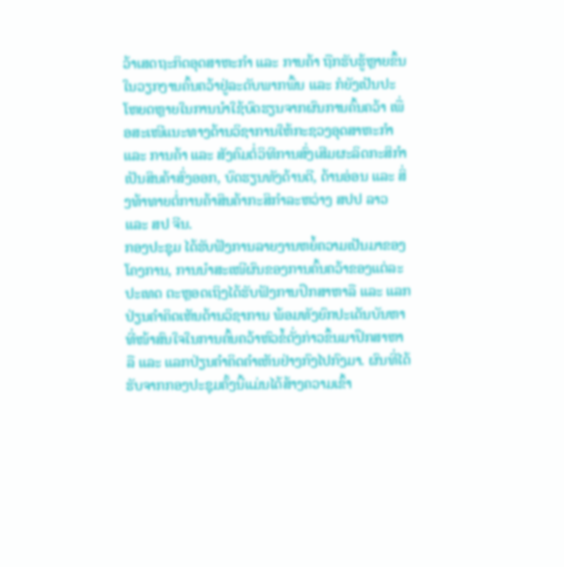ວ້າເສດຖະກິດອຸດສາຫະກໍາ ແລະ ການຄ້າ ຖືກຮັບຮູ້ຫຼາຍຂຶ້ນໃນວຽກງານຄົ້ນຄວ້າຢູ່ລະດັບພາກພື້ນ ແລະ ກໍຍັງເປັນປະໂຫຍດຫຼາຍໃນການນໍາໃຊ້ບົດຮຽນຈາກຜົນການຄົ້ນຄວ້າ ເພື່ອສະເໜີແນະທາງດ້ານວິຊາການໃຫ້ກະຊວງອຸດສາຫະກໍາ ແລະ ການຄ້າ ແລະ ສັງຄົມຕໍ່ວິທີການສົ່ງເສີມຜະລິດກະສິກໍາເປັນສິນຄ້າສົ່ງອອກ, ບົດຮຽນທັງດ້ານດີ, ດ້ານອ່ອນ ແລະ ສິ່ງທ້າທາຍຕໍ່ການຄ້າສິນຄ້າກະສິກໍາລະຫວ່າງ ສປປ ລາວ ແລະ ສປ ຈີນ.
ກອງປະຊຸມ ໄດ້ຮັບຟັງການລາຍງານຫຍໍ້ຄວາມເປັນມາຂອງໂຄງການ, ການນໍາສະເໜີຜົນຂອງການຄົ້ນຄວ້າຂອງແຕ່ລະປະເທດ ຕະຫຼອດເຖິງໄດ້ຮັບຟັງການປຶກສາຫາລື ແລະ ແລກປ່ຽນຄໍາຄິດເຫັນດ້ານວິຊາການ ພ້ອມທັງຍົກປະເດັນບັນຫາທີ່ໜ້າສົນໃຈໃນການຄົ້ນຄວ້າຫົວຂໍ້ດັ່ງກ່າວຂຶ້ນມາປຶກສາຫາລື ແລະ ແລກປ່ຽນຄໍາຄິດຄໍາເຫັນຢ່າງກົງໄປກົງມາ. ຜົນທີ່ໄດ້ຮັບຈາກກອງປະຊຸມຄັ້ງນີ້ແມ່ນໄດ້ສ້າງຄວາມເຂົ້າ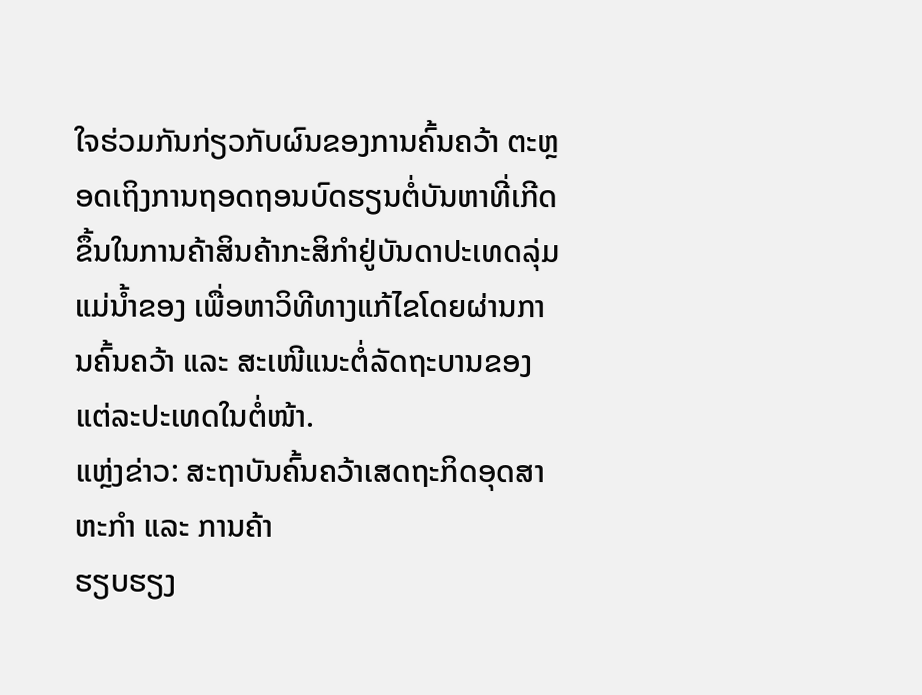ໃຈຮ່ວມກັນກ່ຽວກັບຜົນຂອງການຄົ້ນຄວ້າ ຕະຫຼອດເຖິງການຖອດຖອນບົດຮຽນຕໍ່ບັນຫາທີ່ເກີດຂຶ້ນໃນການຄ້າສິນຄ້າກະສິກໍາຢູ່ບັນດາປະເທດລຸ່ມແມ່ນໍ້າຂອງ ເພື່ອຫາວິທີທາງແກ້ໄຂໂດຍຜ່ານການຄົ້ນຄວ້າ ແລະ ສະເໜີແນະຕໍ່ລັດຖະບານຂອງແຕ່ລະປະເທດໃນຕໍ່ໜ້າ.
ແຫຼ່ງຂ່າວ: ສະຖາບັນຄົ້ນຄວ້າເສດຖະກິດອຸດສາຫະກໍາ ແລະ ການຄ້າ
ຮຽບຮຽງ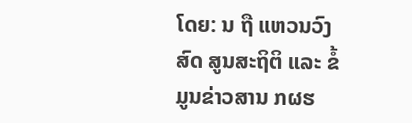ໂດຍ: ນ ຖື ແຫວນວົງສົດ ສູນສະຖິຕິ ແລະ ຂໍ້ມູນຂ່າວສານ ກຜຮ